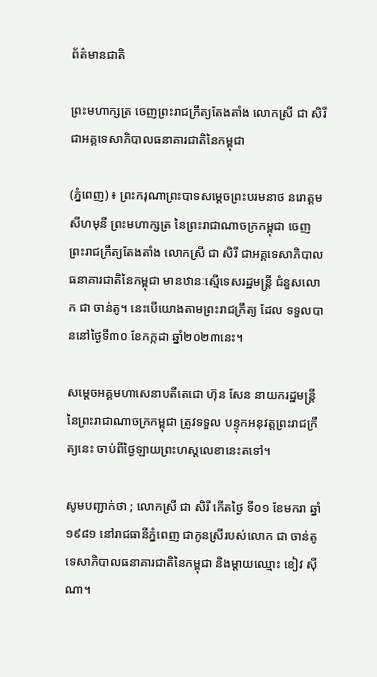ព័ត៌មានជាតិ

ព្រះមហាក្សត្រ ចេញព្រះរាជក្រឹត្យតែងតាំង លោកស្រី ជា សិរី ជាអគ្គទេសាភិបាលធនាគារជាតិនៃកម្ពុជា

(ភ្នំពេញ) ៖ ព្រះករុណាព្រះបាទសម្តេចព្រះបរមនាថ នរោត្តម សីហមុនី ព្រះមហាក្សត្រ នៃព្រះរាជាណាចក្រកម្ពុជា ចេញព្រះរាជក្រឹត្យតែងតាំង លោកស្រី ជា សិរី ជាអគ្គទេសាភិបាលធនាគារជាតិនៃកម្ពុជា មានឋានៈស្មើទេសរដ្ឋមន្ត្រី ជំនួសលោក ជា ចាន់តូ។ នេះបើយោងតាមព្រះរាជក្រឹត្យ ដែល ទទួលបាននៅថ្ងៃទី៣០ ខែកក្កដា ឆ្នាំ២០២៣នេះ។

សម្តេចអគ្គមហាសេនាបតីតេជោ ហ៊ុន សែន នាយករដ្ឋមន្ត្រីនៃព្រះរាជាណាចក្រកម្ពុជា ត្រូវទទួល បន្ទុកអនុវត្តព្រះរាជក្រឹត្យនេះ ចាប់ពីថ្ងៃឡាយព្រះហស្តលេខានេះតទៅ។

សូមបញ្ជាក់ថា ; លោកស្រី ជា សិរី កើតថ្ងៃ ទី០១ ខែមករា ឆ្នាំ ១៩៨១ នៅរាជធានីភ្នំពេញ ជាកូនស្រីរបស់លោក ជា ចាន់តូ ទេសាភិបាលធនាគារជាតិនៃកម្ពុជា និងម្ដាយឈ្មោះ ខៀវ ស៊ីណា។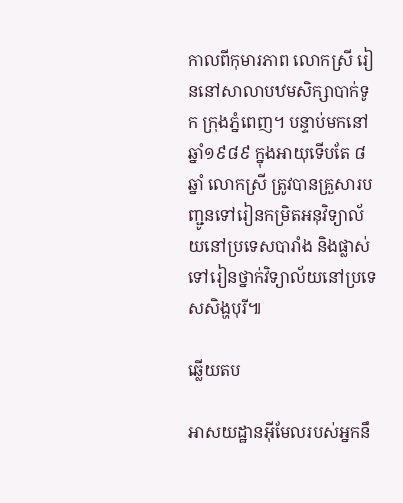កាលពីកុមារភាព លោកស្រី រៀននៅសាលាបឋមសិក្សាបាក់ទូក ក្រុងភ្នំពេញ។ បន្ទាប់មកនៅឆ្នាំ១៩៨៩ ក្នុងអាយុទើបតែ ៨ឆ្នាំ លោកស្រី ត្រូវបានគ្រួសារបញ្ជូនទៅរៀនកម្រិតអនុវិទ្យាល័យនៅប្រទេសបារាំង និងផ្លាស់ទៅរៀនថ្នាក់វិទ្យាល័យនៅប្រទេសសិង្ហបុរី៕

ឆ្លើយតប

អាសយដ្ឋានអ៊ីមែលរបស់អ្នកនឹ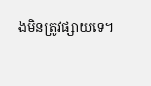ងមិនត្រូវផ្សាយទេ។